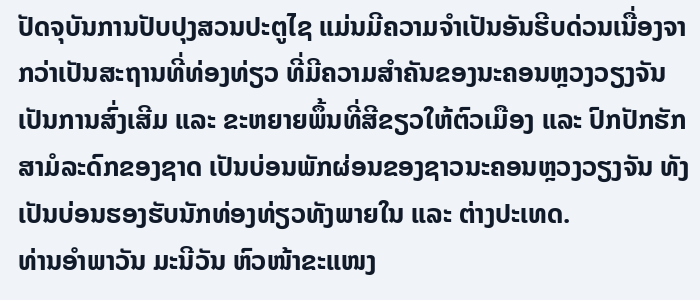ປັດຈຸບັນການປັບປຸງສວນປະຕູໄຊ ແມ່ນມີຄວາມຈຳເປັນອັນຮີບດ່ວນເນື່ອງຈາກວ່າເປັນສະຖານທີ່ທ່ອງທ່ຽວ ທີ່ມີຄວາມສຳຄັນຂອງນະຄອນຫຼວງວຽງຈັນ ເປັນການສົ່ງເສີມ ແລະ ຂະຫຍາຍພຶ້ນທີ່ສີຂຽວໃຫ້ຕົວເມືອງ ແລະ ປົກປັກຮັກສາມໍລະດົກຂອງຊາດ ເປັນບ່ອນພັກຜ່ອນຂອງຊາວນະຄອນຫຼວງວຽງຈັນ ທັງເປັນບ່ອນຮອງຮັບນັກທ່ອງທ່ຽວທັງພາຍໃນ ແລະ ຕ່າງປະເທດ.
ທ່ານອຳພາວັນ ມະນີວັນ ຫົວໜ້າຂະແໜງ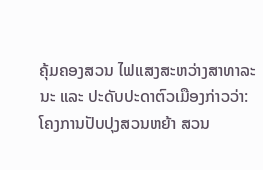ຄຸ້ມຄອງສວນ ໄຟແສງສະຫວ່າງສາທາລະນະ ແລະ ປະດັບປະດາຕົວເມືອງກ່າວວ່າ: ໂຄງການປັບປຸງສວນຫຍ້າ ສວນ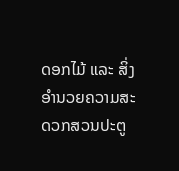ດອກໄມ້ ແລະ ສິ່ງອຳນວຍຄວາມສະດວກສວນປະຕູ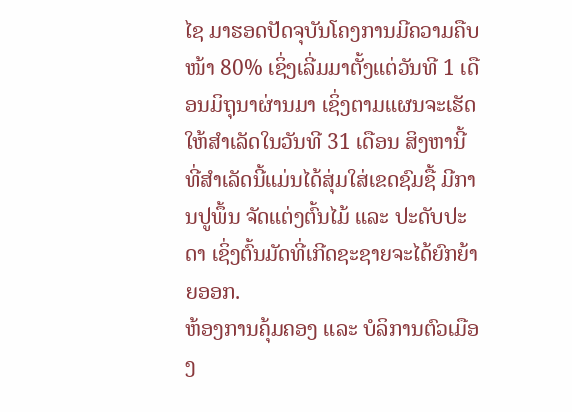ໄຊ ມາຮອດປັດຈຸບັນໂຄງການມີຄວາມຄືບໜ້າ 80% ເຊິ່ງເລີ່ມມາຕັ້ງແຕ່ວັນທີ 1 ເດືອນມິຖຸນາຜ່ານມາ ເຊິ່ງຕາມແຜນຈະເຮັດໃຫ້ສຳເລັດໃນວັນທີ 31 ເດືອນ ສິງຫານີ້ ທີ່ສຳເລັດນີ້ແມ່ນໄດ້ສຸ່ມໃສ່ເຂດຊົມຊື້ ມີການປູພຶ້ນ ຈັດແຕ່ງຕົ້ນໄມ້ ແລະ ປະດັບປະດາ ເຊິ່ງຕົ້ນມັດທີ່ເກີດຊະຊາຍຈະໄດ້ຍົກຍ້າຍອອກ.
ຫ້ອງການຄຸ້ມຄອງ ແລະ ບໍລິການຕົວເມືອງ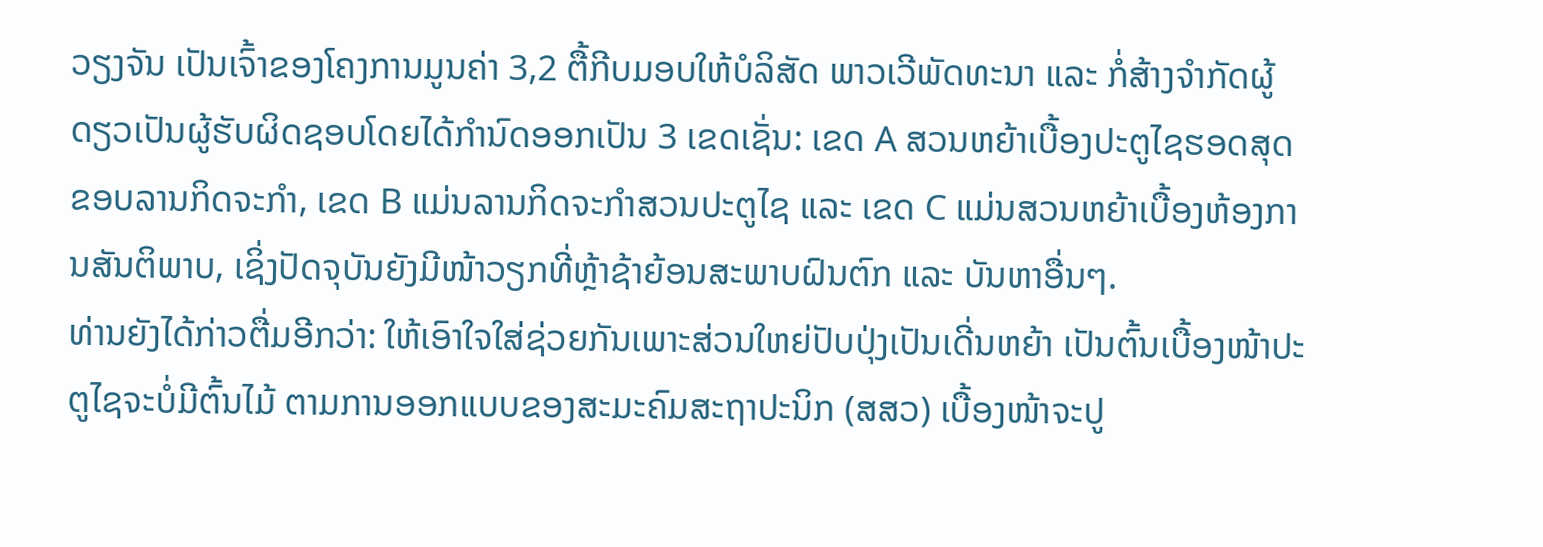ວຽງຈັນ ເປັນເຈົ້າຂອງໂຄງການມູນຄ່າ 3,2 ຕື້ກີບມອບໃຫ້ບໍລິສັດ ພາວເວີພັດທະນາ ແລະ ກໍ່ສ້າງຈຳກັດຜູ້ດຽວເປັນຜູ້ຮັບຜິດຊອບໂດຍໄດ້ກຳນົດອອກເປັນ 3 ເຂດເຊັ່ນ: ເຂດ A ສວນຫຍ້າເບື້ອງປະຕູໄຊຮອດສຸດຂອບລານກິດຈະກຳ, ເຂດ B ແມ່ນລານກິດຈະກຳສວນປະຕູໄຊ ແລະ ເຂດ C ແມ່ນສວນຫຍ້າເບື້ອງຫ້ອງການສັນຕິພາບ, ເຊິ່ງປັດຈຸບັນຍັງມີໜ້າວຽກທີ່ຫຼ້າຊ້າຍ້ອນສະພາບຝົນຕົກ ແລະ ບັນຫາອື່ນໆ.
ທ່ານຍັງໄດ້ກ່າວຕື່ມອີກວ່າ: ໃຫ້ເອົາໃຈໃສ່ຊ່ວຍກັນເພາະສ່ວນໃຫຍ່ປັບປຸ່ງເປັນເດີ່ນຫຍ້າ ເປັນຕົ້ນເບື້ອງໜ້າປະຕູໄຊຈະບໍ່ມີຕົ້ນໄມ້ ຕາມການອອກແບບຂອງສະມະຄົມສະຖາປະນິກ (ສສວ) ເບື້ອງໜ້າຈະປູ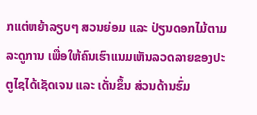ກແຕ່ຫຍ້າລຽບໆ ສວນຍ່ອມ ແລະ ປ່ຽນດອກໄມ້ຕາມລະດູການ ເພື່ອໃຫ້ຄົນເຮົາແນມເຫັນລວດລາຍຂອງປະຕູໄຊໄດ້ເຊັດເຈນ ແລະ ເດັ່ນຂຶ້ນ ສ່ວນດ້ານຮົ່ມ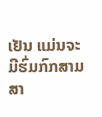ເຢັນ ແມ່ນຈະມີຮົ່ມກົກສາມສາ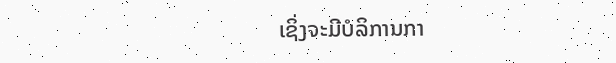ເຊິ່ງຈະມີບໍລິການກາ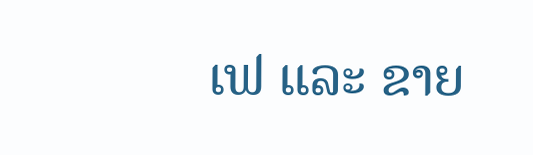ເຟ ແລະ ຂາຍ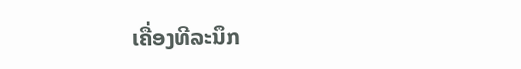ເຄື່ອງທີລະນຶກ